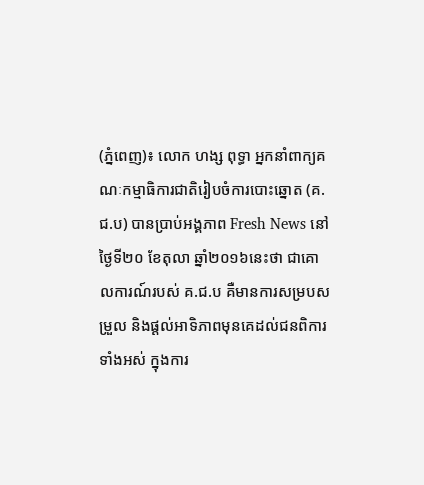(ភ្នំពេញ)៖ លោក ហង្ស ពុទ្ធា អ្នកនាំពាក្យគណៈកម្មាធិការជាតិរៀបចំការបោះឆ្នោត (គ.ជ.ប) បានប្រាប់អង្គភាព Fresh News នៅថ្ងៃទី២០ ខែតុលា ឆ្នាំ២០១៦នេះថា ជាគោលការណ៍របស់ គ.ជ.ប គឺមានការសម្របសម្រួល និងផ្ដល់អាទិភាពមុនគេដល់ជនពិការទាំងអស់ ក្នុងការ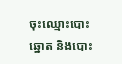ចុះឈ្មោះបោះឆ្នោត និងបោះ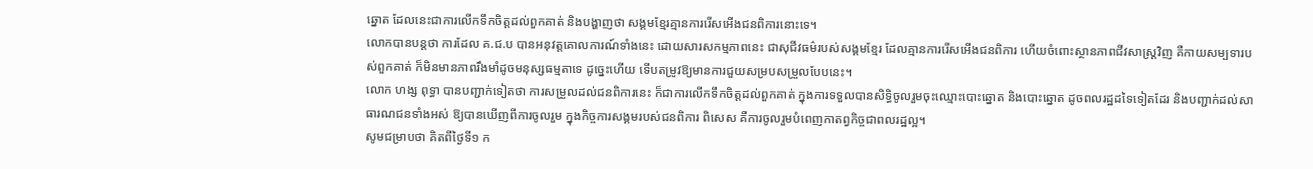ឆ្នោត ដែលនេះជាការលើកទឹកចិត្តដល់ពួកគាត់ និងបង្ហាញថា សង្គមខ្មែរគ្មានការរើសអើងជនពិការនោះទេ។
លោកបានបន្តថា ការដែល គ.ជ.ប បានអនុវត្តគោលការណ៍ទាំងនេះ ដោយសារសកម្មភាពនេះ ជាសុជីវធម៌របស់សង្គមខ្មែរ ដែលគ្មានការរើសអើងជនពិការ ហើយចំពោះស្ថានភាពជីវសាស្ត្រវិញ គឺកាយសម្បទារបស់ពួកគាត់ ក៏មិនមានភាពរឹងមាំដូចមនុស្សធម្មតាទេ ដូច្នេះហើយ ទើបតម្រូវឱ្យមានការជួយសម្របសម្រួលបែបនេះ។
លោក ហង្ស ពុទ្ធា បានបញ្ជាក់ទៀតថា ការសម្រួលដល់ជនពិការនេះ ក៏ជាការលើកទឹកចិត្តដល់ពួកគាត់ ក្នុងការទទួលបានសិទ្ធិចូលរួមចុះឈ្មោះបោះឆ្នោត និងបោះឆ្នោត ដូចពលរដ្ឋដទៃទៀតដែរ និងបញ្ជាក់ដល់សាធារណជនទាំងអស់ ឱ្យបានឃើញពីការចូលរួម ក្នុងកិច្ចការសង្គមរបស់ជនពិការ ពិសេស គឺការចូលរួមបំពេញកាតព្វកិច្ចជាពលរដ្ឋល្អ។
សូមជម្រាបថា គិតពីថ្ងៃទី១ ក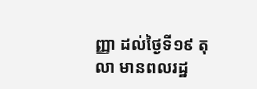ញ្ញា ដល់ថ្ងៃទី១៩ តុលា មានពលរដ្ឋ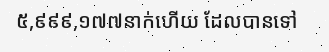៥,៩៩៩,១៧៧នាក់ហើយ ដែលបានទៅ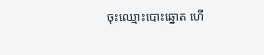ចុះឈ្មោះបោះឆ្នោត ហើ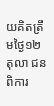យគិតត្រឹមថ្ងៃ១២ តុលា ជនពិការ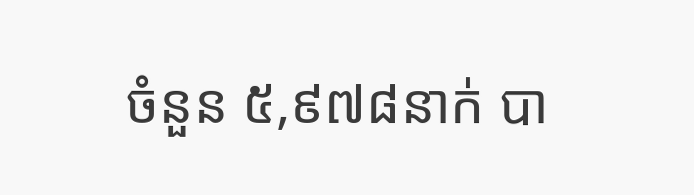ចំនួន ៥,៩៧៨នាក់ បា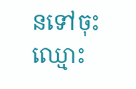នទៅចុះឈ្មោះ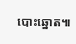បោះឆ្នោត៕